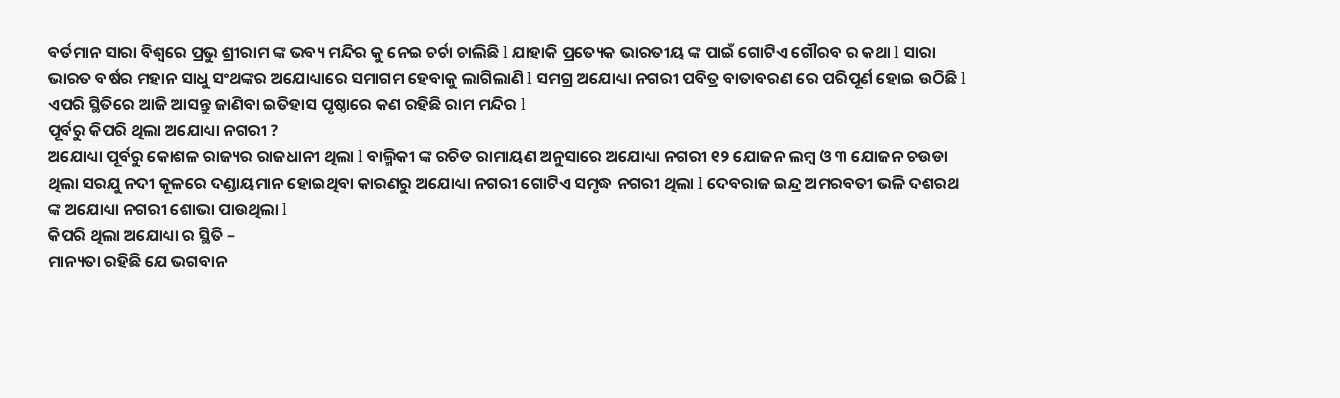ବର୍ତମାନ ସାରା ବିଶ୍ୱରେ ପ୍ରଭୁ ଶ୍ରୀରାମ ଙ୍କ ଭବ୍ୟ ମନ୍ଦିର କୁ ନେଇ ଚର୍ଚା ଚାଲିଛି l ଯାହାକି ପ୍ରତ୍ୟେକ ଭାରତୀୟ ଙ୍କ ପାଇଁ ଗୋଟିଏ ଗୌରବ ର କଥା l ସାରା ଭାରତ ବର୍ଷର ମହାନ ସାଧୁ ସଂଥଙ୍କର ଅଯୋଧ୍ୟାରେ ସମାଗମ ହେବାକୁ ଲାଗିଲାଣି l ସମଗ୍ର ଅଯୋଧ୍ୟା ନଗରୀ ପବିତ୍ର ବାତାବରଣ ରେ ପରିପୂର୍ଣ ହୋଇ ଉଠିଛି l ଏପରି ସ୍ଥିତିରେ ଆଜି ଆସନ୍ତୁ ଜାଣିବା ଇତିହାସ ପୃଷ୍ଠାରେ କଣ ରହିଛି ରାମ ମନ୍ଦିର l
ପୂର୍ବରୁ କିପରି ଥିଲା ଅଯୋଧ୍ୟା ନଗରୀ ?
ଅଯୋଧ୍ୟା ପୂର୍ବରୁ କୋଶଳ ରାଜ୍ୟର ରାଜଧାନୀ ଥିଲା l ବାଲ୍ମିକୀ ଙ୍କ ରଚିତ ରାମାୟଣ ଅନୁସାରେ ଅଯୋଧ୍ୟା ନଗରୀ ୧୨ ଯୋଜନ ଲମ୍ବ ଓ ୩ ଯୋଜନ ଚଉଡା ଥିଲା ସରଯୁ ନଦୀ କୂଳରେ ଦଣ୍ଡାୟମାନ ହୋଇଥିବା କାରଣରୁ ଅଯୋଧ୍ୟା ନଗରୀ ଗୋଟିଏ ସମୃଦ୍ଧ ନଗରୀ ଥିଲା l ଦେବରାଜ ଇନ୍ଦ୍ର ଅମରବତୀ ଭଳି ଦଶରଥ ଙ୍କ ଅଯୋଧ୍ୟା ନଗରୀ ଶୋଭା ପାଉଥିଲା l
କିପରି ଥିଲା ଅଯୋଧ୍ୟା ର ସ୍ଥିତି –
ମାନ୍ୟତା ରହିଛି ଯେ ଭଗବାନ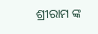ଶ୍ରୀରାମ ଙ୍କ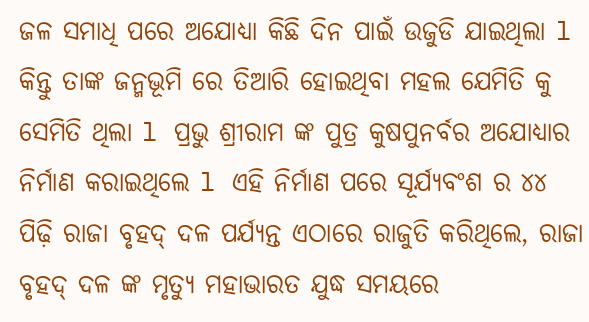ଜଳ ସମାଧି ପରେ ଅଯୋଧ୍ୟା କିଛି ଦିନ ପାଇଁ ଉଜୁଡି ଯାଇଥିଲା l କିନ୍ତୁ ତାଙ୍କ ଜନ୍ମଭୂମି ରେ ତିଆରି ହୋଇଥିବା ମହଲ ଯେମିତି କୁ ସେମିତି ଥିଲା l ପ୍ରଭୁ ଶ୍ରୀରାମ ଙ୍କ ପୁତ୍ର କୁଷପୁନର୍ବର ଅଯୋଧ୍ୟାର ନିର୍ମାଣ କରାଇଥିଲେ l ଏହି ନିର୍ମାଣ ପରେ ସୂର୍ଯ୍ୟବଂଶ ର ୪୪ ପିଢ଼ି ରାଜା ବୃହଦ୍ ଦଳ ପର୍ଯ୍ୟନ୍ତ ଏଠାରେ ରାଜୁତି କରିଥିଲେ, ରାଜା ବୃହଦ୍ ଦଳ ଙ୍କ ମୃତ୍ୟୁ ମହାଭାରତ ଯୁଦ୍ଧ ସମୟରେ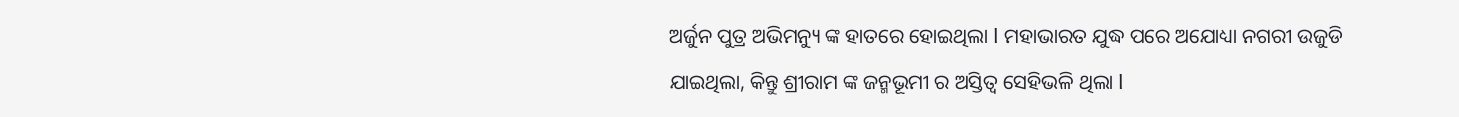ଅର୍ଜୁନ ପୁତ୍ର ଅଭିମନ୍ୟୁ ଙ୍କ ହାତରେ ହୋଇଥିଲା l ମହାଭାରତ ଯୁଦ୍ଧ ପରେ ଅଯୋଧ୍ୟା ନଗରୀ ଉଜୁଡି ଯାଇଥିଲା, କିନ୍ତୁ ଶ୍ରୀରାମ ଙ୍କ ଜନ୍ମଭୂମୀ ର ଅସ୍ତିତ୍ବ ସେହିଭଳି ଥିଲା l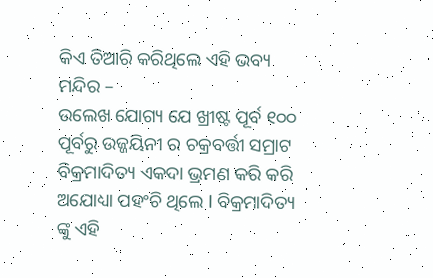କିଏ ତିଆରି କରିଥିଲେ ଏହି ଭବ୍ୟ ମନ୍ଦିର –
ଉଲେଖ ଯୋଗ୍ୟ ଯେ ଖ୍ରୀଷ୍ଟ ପୂର୍ବ ୧୦୦ ପୂର୍ବରୁ ଉଜ୍ଜୟିନୀ ର ଚକ୍ରବର୍ତ୍ତୀ ସମ୍ରାଟ ବିକ୍ରମାଦିତ୍ୟ ଏକଦା ଭ୍ରମଣ କରି କରି ଅଯୋଧ୍ୟା ପହଂଚି ଥିଲେ l ବିକ୍ରମାଦିତ୍ୟ ଙ୍କୁ ଏହି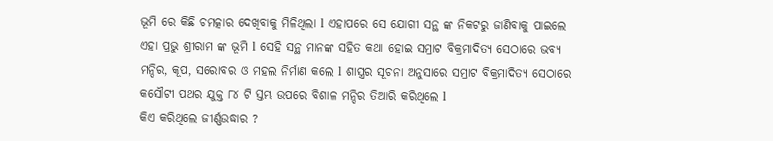ଭୂମି ରେ କିଛି ଚମତ୍କାର ଦେଖିବାକୁ ମିଳିଥିଲା l ଏହାପରେ ସେ ଯୋଗୀ ସନ୍ଥ ଙ୍କ ନିକଟରୁ ଜାଣିବାକୁ ପାଇଲେ ଏହା ପ୍ରଭୁ ଶ୍ରୀରାମ ଙ୍କ ଭୂମି l ସେହି ସନ୍ଥ ମାନଙ୍କ ସହିତ କଥା ହୋଇ ସମ୍ରାଟ ବିକ୍ରମାଦିତ୍ୟ ସେଠାରେ ଭବ୍ୟ ମନ୍ଦିର, କୂପ, ସରୋବର ଓ ମହଲ ନିର୍ମାଣ କଲେ l ଶାସ୍ତ୍ରର ସୂଚନା ଅନୁସାରେ ସମ୍ରାଟ ବିକ୍ରମାଦିତ୍ୟ ସେଠାରେ କସୌଟୀ ପଥର ଯୁକ୍ତ ୮୪ ଟି ସ୍ତମ୍ଭ ଉପରେ ବିଶାଳ ମନ୍ଦିର ତିଆରି କରିଥିଲେ l
କିଏ କରିଥିଲେ ଜୀର୍ଣ୍ଣଉଦ୍ଧାର ?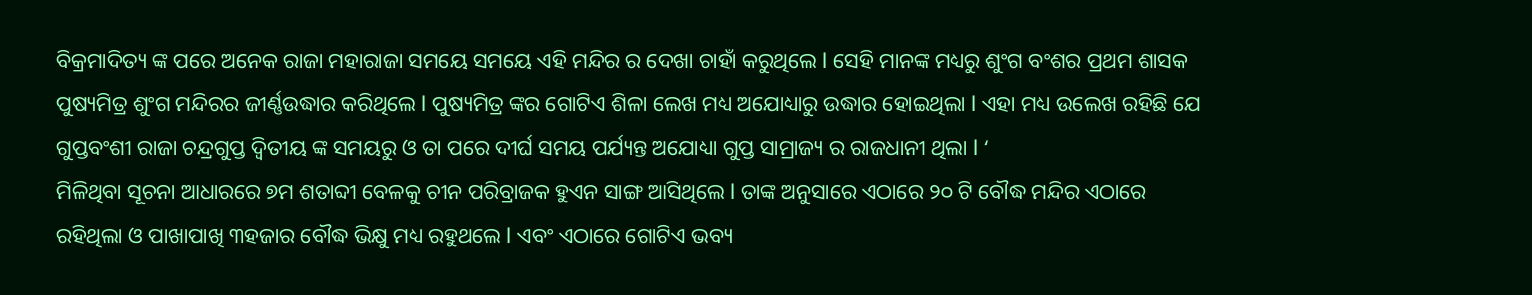ବିକ୍ରମାଦିତ୍ୟ ଙ୍କ ପରେ ଅନେକ ରାଜା ମହାରାଜା ସମୟେ ସମୟେ ଏହି ମନ୍ଦିର ର ଦେଖା ଚାହାଁ କରୁଥିଲେ l ସେହି ମାନଙ୍କ ମଧ୍ୟରୁ ଶୁଂଗ ବଂଶର ପ୍ରଥମ ଶାସକ ପୁଷ୍ୟମିତ୍ର ଶୁଂଗ ମନ୍ଦିରର ଜୀର୍ଣ୍ଣଉଦ୍ଧାର କରିଥିଲେ l ପୁଷ୍ୟମିତ୍ର ଙ୍କର ଗୋଟିଏ ଶିଳା ଲେଖ ମଧ୍ୟ ଅଯୋଧ୍ୟାରୁ ଉଦ୍ଧାର ହୋଇଥିଲା l ଏହା ମଧ୍ୟ ଉଲେଖ ରହିଛି ଯେ ଗୁପ୍ତବଂଶୀ ରାଜା ଚନ୍ଦ୍ରଗୁପ୍ତ ଦ୍ଵିତୀୟ ଙ୍କ ସମୟରୁ ଓ ତା ପରେ ଦୀର୍ଘ ସମୟ ପର୍ଯ୍ୟନ୍ତ ଅଯୋଧ୍ୟା ଗୁପ୍ତ ସାମ୍ରାଜ୍ୟ ର ରାଜଧାନୀ ଥିଲା l ‘
ମିଳିଥିବା ସୂଚନା ଆଧାରରେ ୭ମ ଶତାବ୍ଦୀ ବେଳକୁ ଚୀନ ପରିବ୍ରାଜକ ହୁଏନ ସାଙ୍ଗ ଆସିଥିଲେ l ତାଙ୍କ ଅନୁସାରେ ଏଠାରେ ୨୦ ଟି ବୌଦ୍ଧ ମନ୍ଦିର ଏଠାରେ ରହିଥିଲା ଓ ପାଖାପାଖି ୩ହଜାର ବୌଦ୍ଧ ଭିକ୍ଷୁ ମଧ୍ୟ ରହୁଥଲେ l ଏବଂ ଏଠାରେ ଗୋଟିଏ ଭବ୍ୟ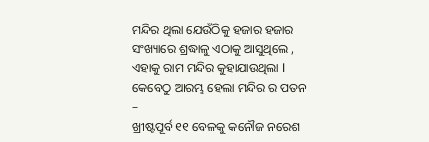ମନ୍ଦିର ଥିଲା ଯେଉଁଠିକୁ ହଜାର ହଜାର ସଂଖ୍ୟାରେ ଶ୍ରଦ୍ଧାଳୁ ଏଠାକୁ ଆସୁଥିଲେ , ଏହାକୁ ରାମ ମନ୍ଦିର କୁହାଯାଉଥିଲା l
କେବେଠୁ ଆରମ୍ଭ ହେଲା ମନ୍ଦିର ର ପତନ –
ଖ୍ରୀଷ୍ଟପୂର୍ବ ୧୧ ବେଳକୁ କନୌଜ ନରେଶ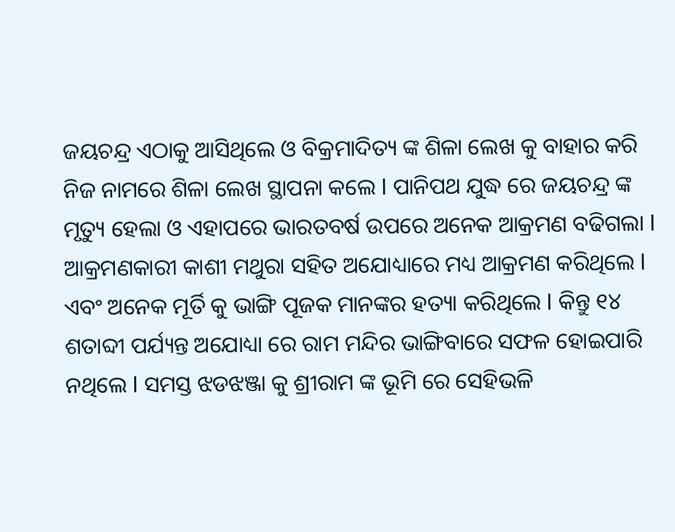ଜୟଚନ୍ଦ୍ର ଏଠାକୁ ଆସିଥିଲେ ଓ ବିକ୍ରମାଦିତ୍ୟ ଙ୍କ ଶିଳା ଲେଖ କୁ ବାହାର କରି ନିଜ ନାମରେ ଶିଳା ଲେଖ ସ୍ଥାପନା କଲେ l ପାନିପଥ ଯୁଦ୍ଧ ରେ ଜୟଚନ୍ଦ୍ର ଙ୍କ ମୃତ୍ୟୁ ହେଲା ଓ ଏହାପରେ ଭାରତବର୍ଷ ଉପରେ ଅନେକ ଆକ୍ରମଣ ବଢିଗଲା l ଆକ୍ରମଣକାରୀ କାଶୀ ମଥୁରା ସହିତ ଅଯୋଧ୍ୟାରେ ମଧ୍ୟ ଆକ୍ରମଣ କରିଥିଲେ l ଏବଂ ଅନେକ ମୂର୍ତି କୁ ଭାଙ୍ଗି ପୂଜକ ମାନଙ୍କର ହତ୍ୟା କରିଥିଲେ l କିନ୍ତୁ ୧୪ ଶତାବ୍ଦୀ ପର୍ଯ୍ୟନ୍ତ ଅଯୋଧ୍ୟା ରେ ରାମ ମନ୍ଦିର ଭାଙ୍ଗିବାରେ ସଫଳ ହୋଇପାରି ନଥିଲେ l ସମସ୍ତ ଝଡଝଞ୍ଜା କୁ ଶ୍ରୀରାମ ଙ୍କ ଭୂମି ରେ ସେହିଭଳି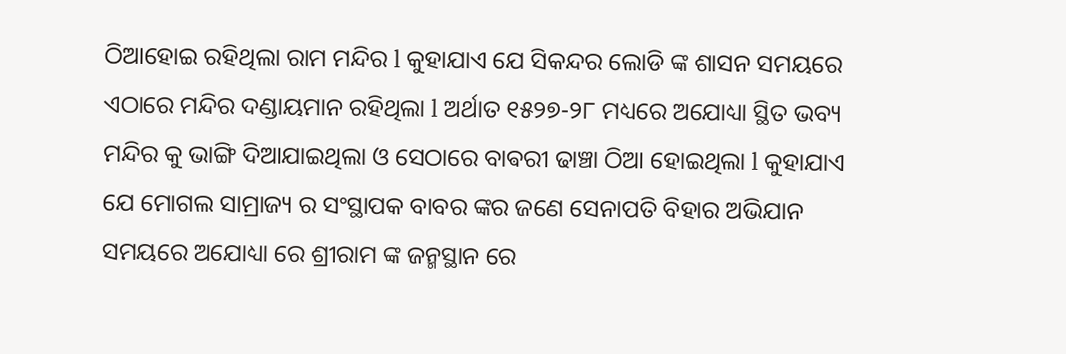ଠିଆହୋଇ ରହିଥିଲା ରାମ ମନ୍ଦିର l କୁହାଯାଏ ଯେ ସିକନ୍ଦର ଲୋଡି ଙ୍କ ଶାସନ ସମୟରେ ଏଠାରେ ମନ୍ଦିର ଦଣ୍ଡାୟମାନ ରହିଥିଲା l ଅର୍ଥାତ ୧୫୨୭-୨୮ ମଧ୍ୟରେ ଅଯୋଧ୍ୟା ସ୍ଥିତ ଭବ୍ୟ ମନ୍ଦିର କୁ ଭାଙ୍ଗି ଦିଆଯାଇଥିଲା ଓ ସେଠାରେ ବାଵରୀ ଢାଞ୍ଚା ଠିଆ ହୋଇଥିଲା l କୁହାଯାଏ ଯେ ମୋଗଲ ସାମ୍ରାଜ୍ୟ ର ସଂସ୍ଥାପକ ବାବର ଙ୍କର ଜଣେ ସେନାପତି ବିହାର ଅଭିଯାନ ସମୟରେ ଅଯୋଧ୍ୟା ରେ ଶ୍ରୀରାମ ଙ୍କ ଜନ୍ମସ୍ଥାନ ରେ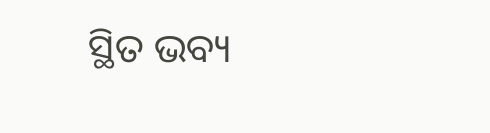ସ୍ଥିତ ଭବ୍ୟ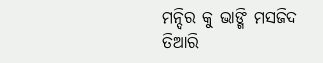ମନ୍ଦିର କୁ ଭାଙ୍ଗି ମସଜିଦ ତିଆରି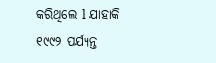କରିଥିଲେ l ଯାହାକି ୧୯୯୨ ପର୍ଯ୍ୟନ୍ତ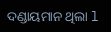ଦଣ୍ଡାୟମାନ ଥିଲା l